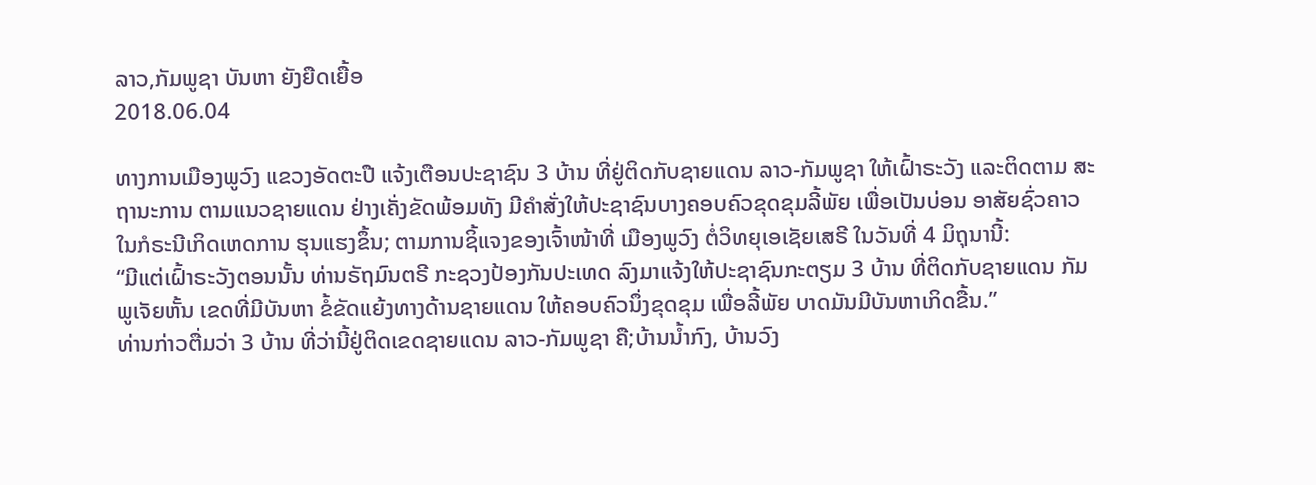ລາວ,ກັມພູຊາ ບັນຫາ ຍັງຍືດເຍື້ອ
2018.06.04

ທາງການເມືອງພູວົງ ແຂວງອັດຕະປື ແຈ້ງເຕືອນປະຊາຊົນ 3 ບ້ານ ທີ່ຢູ່ຕິດກັບຊາຍແດນ ລາວ-ກັມພູຊາ ໃຫ້ເຝົ້າຣະວັງ ແລະຕິດຕາມ ສະຖານະການ ຕາມແນວຊາຍແດນ ຢ່າງເຄັ່ງຂັດພ້ອມທັງ ມີຄໍາສັ່ງໃຫ້ປະຊາຊົນບາງຄອບຄົວຂຸດຂຸມລີ້ພັຍ ເພື່ອເປັນບ່ອນ ອາສັຍຊົ່ວຄາວ ໃນກໍຣະນີເກິດເຫດການ ຮຸນແຮງຂຶ້ນ; ຕາມການຊິ້ແຈງຂອງເຈົ້າໜ້າທີ່ ເມືອງພູວົງ ຕໍ່ວິທຍຸເອເຊັຍເສຣີ ໃນວັນທີ່ 4 ມິຖຸນານີ້:
“ມີແຕ່ເຝົ້າຣະວັງຕອນນັ້ນ ທ່ານຣັຖມົນຕຣີ ກະຊວງປ້ອງກັນປະເທດ ລົງມາແຈ້ງໃຫ້ປະຊາຊົນກະຕຽມ 3 ບ້ານ ທີ່ຕິດກັບຊາຍແດນ ກັມພູເຈັຍຫັ້ນ ເຂດທີ່ມີບັນຫາ ຂໍ້ຂັດແຍ້ງທາງດ້ານຊາຍແດນ ໃຫ້ຄອບຄົວນຶ່ງຂຸດຂຸມ ເພື່ອລີ້ພັຍ ບາດມັນມີບັນຫາເກິດຂື້ນ.”
ທ່ານກ່າວຕື່ມວ່າ 3 ບ້ານ ທີ່ວ່ານີ້ຢູ່ຕິດເຂດຊາຍແດນ ລາວ-ກັມພູຊາ ຄື;ບ້ານນໍ້າກົງ, ບ້ານວົງ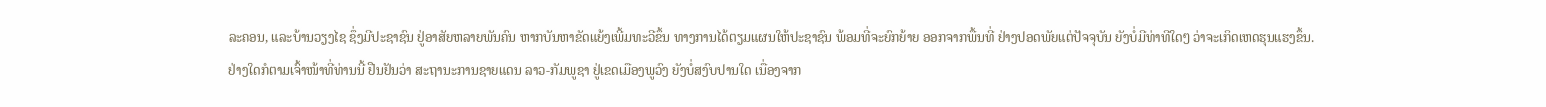ລະຄອນ, ແລະບ້ານວຽງໄຊ ຊຶ່ງມີປະຊາຊົນ ຢູ່ອາສັຍຫລາຍພັນຄົນ ຫາກບັນຫາຂັດແຍ້ງເພີ້ມທະວີຂຶ້ນ ທາງການໄດ້ຕຽມແຜນໃຫ້ປະຊາຊົນ ພ້ອມທີ່ຈະຍົກຍ້າຍ ອອກຈາກພື້ນທີ່ ຢ່າງປອດພັຍແຕ່ປັຈຈຸບັນ ຍັງບໍ່ມີທ່າທີໃດໆ ວ່າຈະເກິດເຫດຮຸນແຮງຂຶ້ນ.
ຢ່າງໃດກໍຕາມເຈົ້າໜ້າທີ່ທ່ານນີ້ ຢືນຢັນວ່າ ສະຖານະການຊາຍແດນ ລາວ-ກັມພູຊາ ຢູ່ເຂດເມືອງພູວົງ ຍັງບໍ່ສງົບປານໃດ ເນື່ອງຈາກ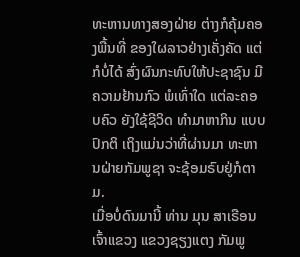ທະຫານທາງສອງຝ່າຍ ຕ່າງກໍຄຸ້ມຄອງພື້ນທີ່ ຂອງໃຜລາວຢ່າງເຄັ່ງຄັດ ແຕ່ກໍບໍ່ໄດ້ ສົ່ງຜົນກະທົບໃຫ້ປະຊາຊົນ ມີຄວາມຢ້ານກົວ ພໍເທົ່າໃດ ແຕ່ລະຄອບຄົວ ຍັງໃຊ້ຊີວິດ ທໍາມາຫາກິນ ແບບປົກຕິ ເຖິງແມ່ນວ່າທີ່ຜ່ານມາ ທະຫານຝ່າຍກັມພູຊາ ຈະຊ້ອມຣົບຢູ່ກໍຕາມ.
ເມື່ອບໍ່ດົນມານີ້ ທ່ານ ມຸນ ສາເຣືອນ ເຈົ້າແຂວງ ແຂວງຊຽງແຕງ ກັມພູ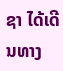ຊາ ໄດ້ເດີນທາງ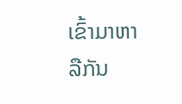ເຂົ້າມາຫາລືກັນ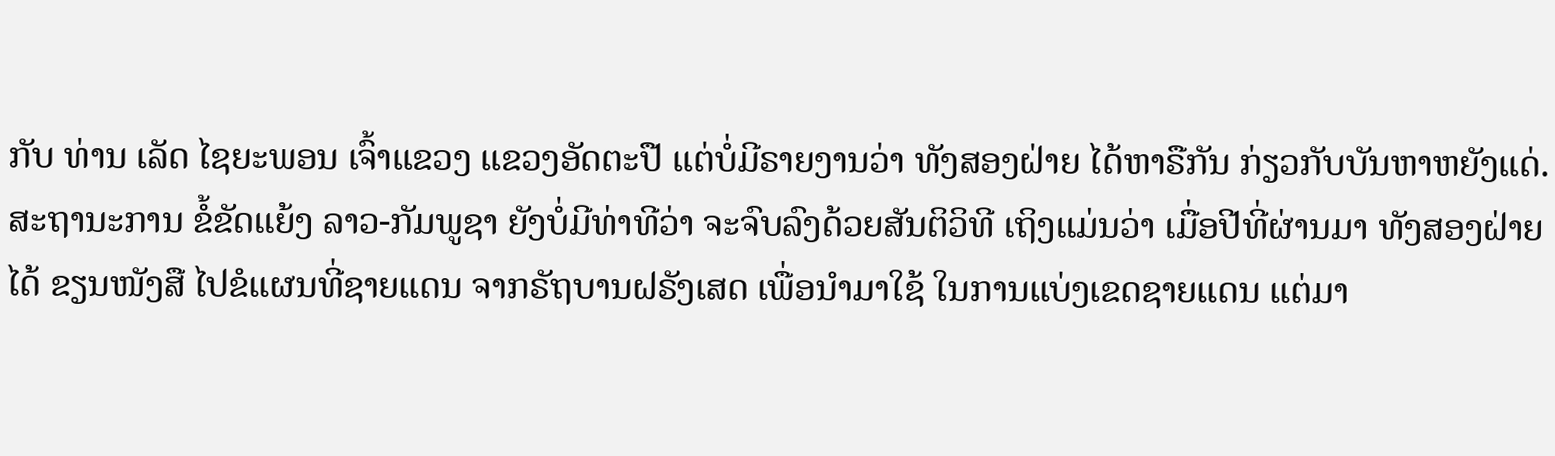ກັບ ທ່ານ ເລັດ ໄຊຍະພອນ ເຈົ້າແຂວງ ແຂວງອັດຕະປື ແຕ່ບໍ່ມີຣາຍງານວ່າ ທັງສອງຝ່າຍ ໄດ້ຫາຣືກັນ ກ່ຽວກັບບັນຫາຫຍັງແດ່.
ສະຖານະການ ຂໍ້ຂັດແຍ້ງ ລາວ-ກັມພູຊາ ຍັງບໍ່ມີທ່າທີວ່າ ຈະຈົບລົງດ້ວຍສັນຕິວິທີ ເຖິງແມ່ນວ່າ ເມື່ອປີທີ່ຜ່ານມາ ທັງສອງຝ່າຍໄດ້ ຂຽນໜັງສື ໄປຂໍແຜນທີ່ຊາຍແດນ ຈາກຣັຖບານຝຣັງເສດ ເພື່ອນໍາມາໃຊ້ ໃນການແບ່ງເຂດຊາຍແດນ ແຕ່ມາ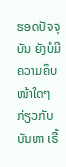ຮອດປັຈຈຸບັນ ຍັງບໍມີ ຄວາມຄຶບໜ້າໃດໆ ກ່ຽວກັບບັນຫາ ເຣື້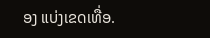ອງ ແບ່ງເຂດເທື່ອ.